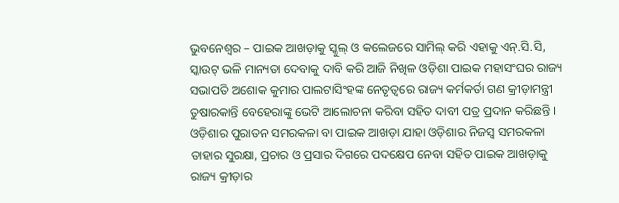ଭୁବନେଶ୍ୱର – ପାଇକ ଆଖଡ଼ାକୁ ସ୍କୁଲ୍ ଓ କଲେଜରେ ସାମିଲ୍ କରି ଏହାକୁ ଏନ୍.ସି.ସି, ସ୍କାଉଟ୍ ଭଳି ମାନ୍ୟତା ଦେବାକୁ ଦାବି କରି ଆଜି ନିଖିଳ ଓଡ଼ିଶା ପାଇକ ମହାସଂଘର ରାଜ୍ୟ ସଭାପତି ଅଶୋକ କୁମାର ପାଲଟାସିଂହଙ୍କ ନେତୃତ୍ୱରେ ରାଜ୍ୟ କର୍ମକର୍ତା ଗଣ କ୍ରୀଡ଼ାମନ୍ତ୍ରୀ ତୁଷାରକାନ୍ତି ବେହେରାଙ୍କୁ ଭେଟି ଆଲୋଚନା କରିବା ସହିତ ଦାବୀ ପତ୍ର ପ୍ରଦାନ କରିଛନ୍ତି । ଓଡ଼ିଶାର ପୁରାତନ ସମରକଳା ବା ପାଇକ ଆଖଡ଼ା ଯାହା ଓଡ଼ିଶାର ନିଜସ୍ୱ ସମରକଳା ତାହାର ସୁରକ୍ଷା, ପ୍ରଚାର ଓ ପ୍ରସାର ଦିଗରେ ପଦକ୍ଷେପ ନେବା ସହିତ ପାଇକ ଆଖଡ଼ାକୁ ରାଜ୍ୟ କ୍ରୀଡ଼ାର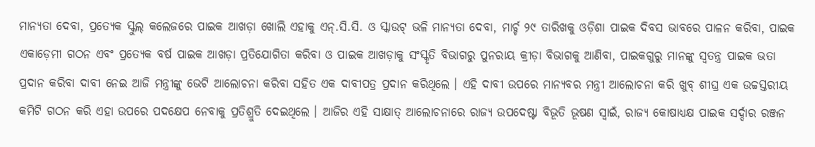ମାନ୍ୟତା ଦେବା, ପ୍ରତ୍ୟେକ ସ୍କୁଲ୍ କଲେଜରେ ପାଇକ ଆଖଡ଼ା ଖୋଲି ଏହାକୁ ଏନ୍.ସି.ସି. ଓ ସ୍କାଉଟ୍ ଭଳି ମାନ୍ୟତା ଦେବା, ମାର୍ଚ୍ଚ ୨୯ ତାରିଖକୁ ଓଡ଼ିଶା ପାଇକ ଦିବସ ଭାବରେ ପାଳନ କରିବା, ପାଇକ ଏକାଡ଼େମୀ ଗଠନ ଏବଂ ପ୍ରତ୍ୟେକ ବର୍ଷ ପାଇକ ଆଖଡ଼ା ପ୍ରତିଯୋଗିତା କରିବା ଓ ପାଇକ ଆଖଡ଼ାକୁ ସଂସ୍କୃତି ବିଭାଗରୁ ପୁନରାୟ କ୍ରୀଡ଼ା ବିଭାଗକୁ ଆଣିବା, ପାଇକଗୁରୁ ମାନଙ୍କୁ ସ୍ୱତନ୍ତ୍ର ପାଇକ ଭତା ପ୍ରଦାନ କରିବା ଦାବୀ ନେଇ ଆଜି ମନ୍ତ୍ରୀଙ୍କୁ ଭେଟି ଆଲୋଚନା କରିବା ସହିତ ଏକ ଦାବୀପତ୍ର ପ୍ରଦାନ କରିଥିଲେ । ଏହି ଦାବୀ ଉପରେ ମାନ୍ୟବର ମନ୍ତ୍ରୀ ଆଲୋଚନା କରି ଖୁବ୍ ଶୀଘ୍ର ଏକ ଉଚ୍ଚସ୍ତରୀୟ କମିଟି ଗଠନ କରି ଏହା ଉପରେ ପଦକ୍ଷେପ ନେବାକୁ ପ୍ରତିଶ୍ରୁତି ଦେଇଥିଲେ । ଆଜିର ଏହି ସାକ୍ଷାତ୍ ଆଲୋଚନାରେ ରାଜ୍ୟ ଉପଦେଷ୍ଟା ବିଭୂତି ଭୂଷଣ ସ୍ୱାଇଁ, ରାଜ୍ୟ କୋଷାଧ୍ୟକ୍ଷ ପାଇକ ସର୍ଦ୍ଦାର ରଞ୍ଜନ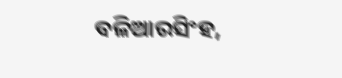ବଳିଆରସିଂହ,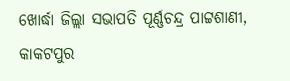ଖୋର୍ଦ୍ଧା ଜିଲ୍ଲା ସଭାପତି ପୂର୍ଣ୍ଣଚନ୍ଦ୍ର ପାଟ୍ଟଶାଣୀ, କାକଟପୁର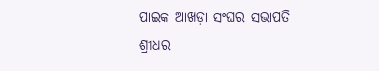ପାଇକ ଆଖଡ଼ା ସଂଘର ସଭାପତି ଶ୍ରୀଧର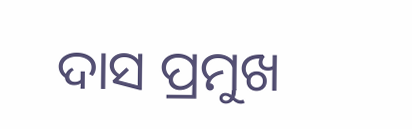ଦାସ ପ୍ରମୁଖ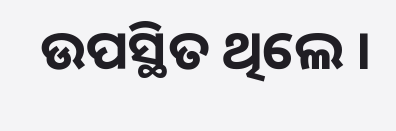ଉପସ୍ଥିତ ଥିଲେ ।